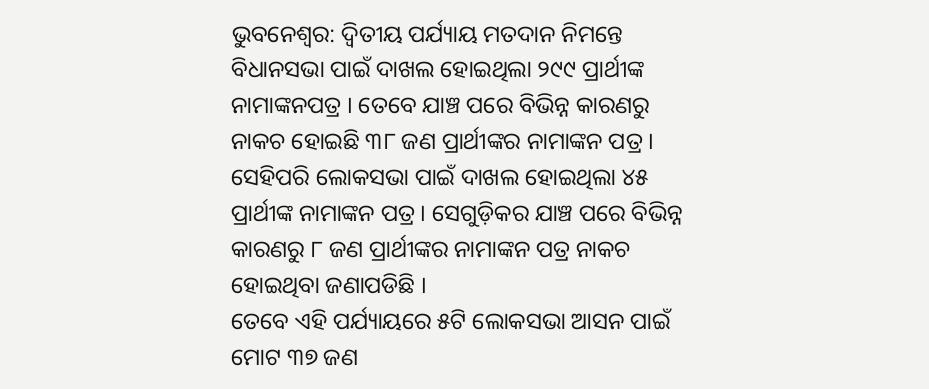ଭୁବନେଶ୍ବର: ଦ୍ୱିତୀୟ ପର୍ଯ୍ୟାୟ ମତଦାନ ନିମନ୍ତେ ବିଧାନସଭା ପାଇଁ ଦାଖଲ ହୋଇଥିଲା ୨୯୯ ପ୍ରାର୍ଥୀଙ୍କ ନାମାଙ୍କନପତ୍ର । ତେବେ ଯାଞ୍ଚ ପରେ ବିଭିନ୍ନ କାରଣରୁ ନାକଚ ହୋଇଛି ୩୮ ଜଣ ପ୍ରାର୍ଥୀଙ୍କର ନାମାଙ୍କନ ପତ୍ର । ସେହିପରି ଲୋକସଭା ପାଇଁ ଦାଖଲ ହୋଇଥିଲା ୪୫ ପ୍ରାର୍ଥୀଙ୍କ ନାମାଙ୍କନ ପତ୍ର । ସେଗୁଡ଼ିକର ଯାଞ୍ଚ ପରେ ବିଭିନ୍ନ କାରଣରୁ ୮ ଜଣ ପ୍ରାର୍ଥୀଙ୍କର ନାମାଙ୍କନ ପତ୍ର ନାକଚ ହୋଇଥିବା ଜଣାପଡିଛି ।
ତେବେ ଏହି ପର୍ଯ୍ୟାୟରେ ୫ଟି ଲୋକସଭା ଆସନ ପାଇଁ ମୋଟ ୩୭ ଜଣ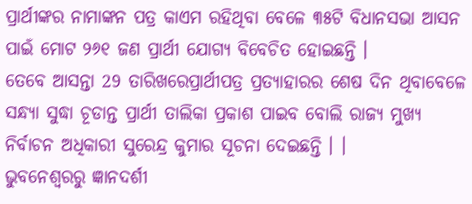ପ୍ରାର୍ଥୀଙ୍କର ନାମାଙ୍କନ ପତ୍ର କାଏମ ରହିଥିବା ବେଳେ ୩୫ଟି ବିଧାନସଭା ଆସନ ପାଇଁ ମୋଟ ୨୬୧ ଜଣ ପ୍ରାର୍ଥୀ ଯୋଗ୍ୟ ବିବେଚିତ ହୋଇଛନ୍ତି ।
ତେବେ ଆସନ୍ତା 29 ତାରିଖରେପ୍ରାର୍ଥୀପତ୍ର ପ୍ରତ୍ୟାହାରର ଶେଷ ଦିନ ଥିବାବେଳେ ସନ୍ଧ୍ୟା ସୁଦ୍ଧା ଚୂଡାନ୍ତ ପ୍ରାର୍ଥୀ ତାଲିକା ପ୍ରକାଶ ପାଇବ ବୋଲି ରାଜ୍ୟ ମୁଖ୍ୟ ନିର୍ବାଚନ ଅଧିକାରୀ ସୁରେନ୍ଦ୍ର କୁମାର ସୂଚନା ଦେଇଛନ୍ତି । ।
ଭୁବନେଶ୍ବରରୁ ଜ୍ଞାନଦର୍ଶୀ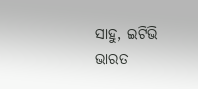ସାହୁ, ଇଟିଭି ଭାରତ